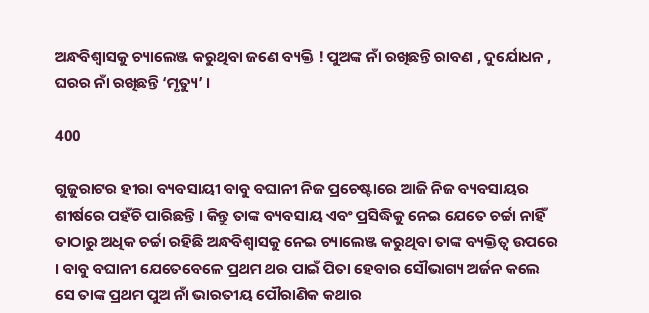ଅନ୍ଧବିଶ୍ୱାସକୁ ଚ୍ୟାଲେଞ୍ଜ କରୁଥିବା ଜଣେ ବ୍ୟକ୍ତି ! ପୁଅଙ୍କ ନାଁ ରଖିଛନ୍ତି ରାବଣ , ଦୁର୍ଯୋଧନ , ଘରର ନାଁ ରଖିଛନ୍ତି ‘ମୃତ୍ୟୁ’ ।

400

ଗୁଜୁରାଟର ହୀରା ବ୍ୟବସାୟୀ ବାବୁ ବଘାନୀ ନିଜ ପ୍ରଚେଷ୍ଟାରେ ଆଜି ନିଜ ବ୍ୟବସାୟର ଶୀର୍ଷରେ ପହଁଚି ପାରିଛନ୍ତି । କିନ୍ତୁ ତାଙ୍କ ବ୍ୟବସାୟ ଏବଂ ପ୍ରସିଦ୍ଧିକୁ ନେଇ ଯେତେ ଚର୍ଚ୍ଚା ନାହିଁ ତାଠାରୁ ଅଧିକ ଚର୍ଚ୍ଚା ରହିଛି ଅନ୍ଧବିଶ୍ୱାସକୁ ନେଇ ଚ୍ୟାଲେଞ୍ଜ କରୁଥିବା ତାଙ୍କ ବ୍ୟକ୍ତିତ୍ୱ ଉପରେ । ବାବୁ ବଘାନୀ ଯେତେବେଳେ ପ୍ରଥମ ଥର ପାଇଁ ପିତା ହେବାର ସୌଭାଗ୍ୟ ଅର୍ଜନ କଲେ ସେ ତାଙ୍କ ପ୍ରଥମ ପୁଅ ନାଁ ଭାରତୀୟ ପୌରାଣିକ କଥାର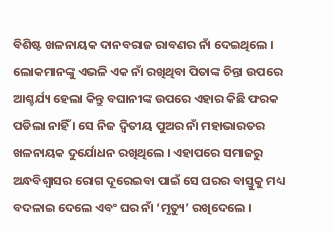ବିଶିଷ୍ଟ ଖଳନାୟକ ଦାନବରାଜ ରାବଣର ନାଁ ଦେଇଥିଲେ । ଲୋକମାନଙ୍କୁ ଏଭଳି ଏକ ନାଁ ରଖିଥିବା ପିତାଙ୍କ ଚିନ୍ତା ଉପରେ ଆଶ୍ଚର୍ଯ୍ୟ ହେଲା କିନ୍ତୁ ବଘାନୀଙ୍କ ଉପରେ ଏହାର କିଛି ଫରକ ପଡିଲା ନାହିଁ । ସେ ନିଜ ଦ୍ୱିତୀୟ ପୁଅର ନାଁ ମହାଭାରତର ଖଳନାୟକ ଦୁର୍ଯୋଧନ ରଖିଥିଲେ । ଏହାପରେ ସମାଜରୁ ଅନ୍ଧବିଶ୍ୱାସର ରୋଗ ଦୂରେଇବା ପାଇଁ ସେ ଘରର ବାସ୍ତୁକୁ ମଧ୍ୟ ବଦଳାଇ ଦେଲେ ଏବଂ ଘର ନାଁ ‘ମୃତ୍ୟୁ’ ରଖିଦେଲେ ।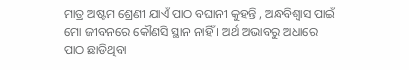ମାତ୍ର ଅଷ୍ଟମ ଶ୍ରେଣୀ ଯାଏଁ ପାଠ ବଘାନୀ କୁହନ୍ତି , ଅନ୍ଧବିଶ୍ୱାସ ପାଇଁ ମୋ ଜୀବନରେ କୌଣସି ସ୍ଥାନ ନାହିଁ । ଅର୍ଥ ଅଭାବରୁ ଅଧାରେ ପାଠ ଛାଡିଥିବା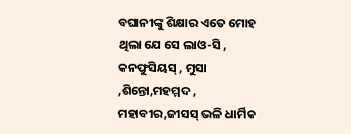ବଘାନୀଙ୍କୁ ଶିକ୍ଷାର ଏତେ ମୋହ ଥିଲା ଯେ ସେ ଲାଓ-ସି , କନଫୁସିୟସ୍ , ମୁସା ,ଶିନ୍ତୋ,ମହମ୍ମଦ , ମହାବୀର,ଜୀସସ୍ ଭଳି ଧାର୍ମିକ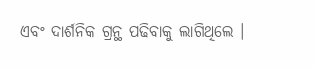ଏବଂ ଦାର୍ଶନିକ ଗ୍ରନ୍ଥ ପଢିବାକୁ ଲାଗିଥିଲେ ।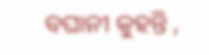ବଘାନୀ କୁହନ୍ତି ,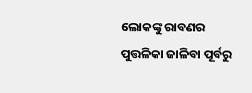ଲୋକଙ୍କୁ ରାବଣର ପୁତ୍ତଳିକା ଜାଳିବା ପୂର୍ବରୁ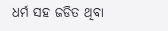ଧର୍ମ ସହ ଜଡିତ ଥିବା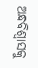ଅନ୍ଧବିଶ୍ୱାସକୁ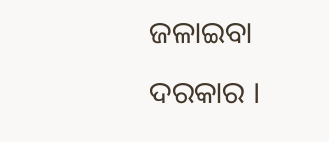ଜଳାଇବା ଦରକାର ।